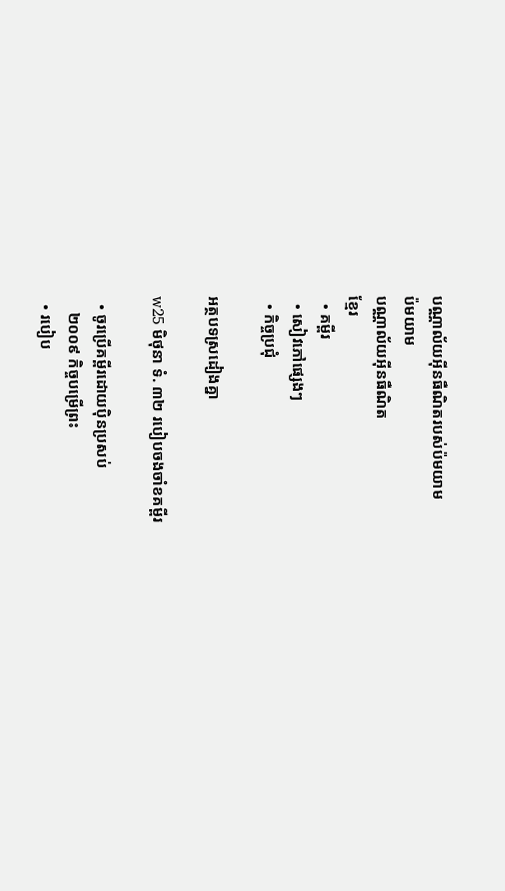បណ្ណាល័យអ៊ីនធឺណិតរបស់ប៉មយាម
ប៉មយាម
បណ្ណាល័យអ៊ីនធឺណិត
ខ្មែរ
  • គម្ពីរ
  • សៀវភៅផ្សេងៗ
  • កិច្ចប្រជុំ

អត្ថបទស្រដៀងគ្នា

w25 មិថុនា ទំ. ៣២ របៀបចងចាំខគម្ពីរ

  • ចូរប្រើគម្ពីរដោយប៉ិនប្រសប់
    ២០០៩ កិច្ចបម្រើព្រះ
  • របៀប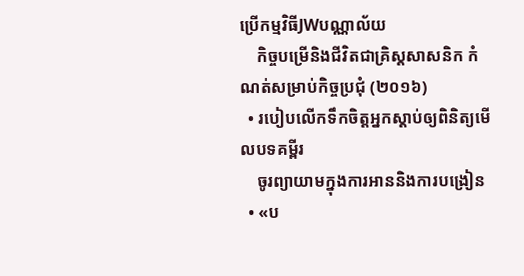ប្រើកម្មវិធីJWបណ្ណាល័យ
    កិច្ចបម្រើនិងជីវិតជាគ្រិស្តសាសនិក កំណត់សម្រាប់កិច្ចប្រជុំ (២០១៦)
  • របៀបលើកទឹកចិត្តអ្នកស្ដាប់ឲ្យពិនិត្យមើលបទគម្ពីរ
    ចូរព្យាយាមក្នុងការអាននិងការបង្រៀន
  • «ប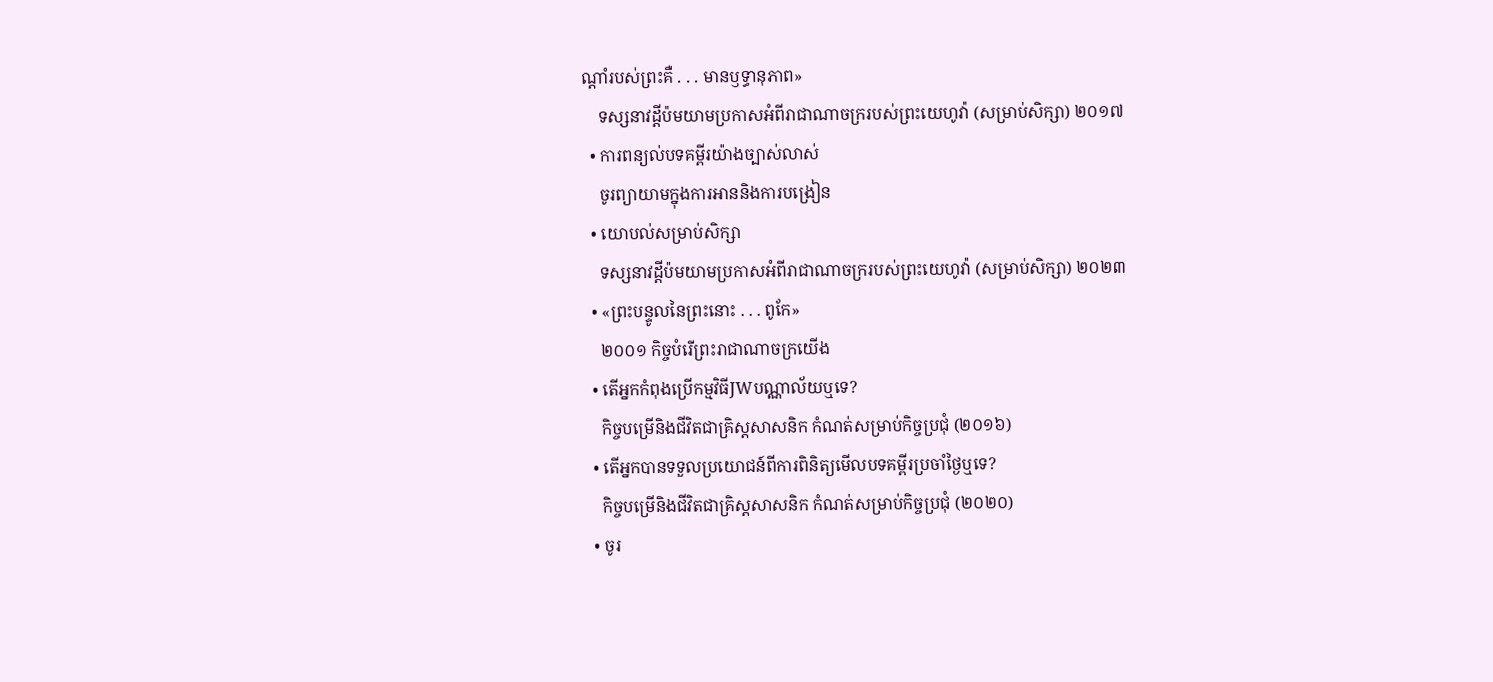ណ្ដាំរបស់ព្រះគឺ . . . មានឫទ្ធានុភាព»
    ទស្សនាវដ្ដីប៉មយាមប្រកាសអំពីរាជាណាចក្ររបស់ព្រះយេហូវ៉ា (សម្រាប់សិក្សា) ២០១៧
  • ការពន្យល់បទគម្ពីរយ៉ាងច្បាស់លាស់
    ចូរព្យាយាមក្នុងការអាននិងការបង្រៀន
  • យោបល់សម្រាប់សិក្សា
    ទស្សនាវដ្ដីប៉មយាមប្រកាសអំពីរាជាណាចក្ររបស់ព្រះយេហូវ៉ា (សម្រាប់សិក្សា) ២០២៣
  • «ព្រះបន្ទូលនៃព្រះនោះ . . . ពូកែ»
    ២០០១ កិច្ចបំរើព្រះរាជាណាចក្រយើង
  • តើអ្នកកំពុងប្រើកម្មវិធីJWបណ្ណាល័យឬទេ?
    កិច្ចបម្រើនិងជីវិតជាគ្រិស្តសាសនិក កំណត់សម្រាប់កិច្ចប្រជុំ (២០១៦)
  • តើអ្នកបានទទួលប្រយោជន៍ពីការពិនិត្យមើលបទគម្ពីរប្រចាំថ្ងៃឬទេ?
    កិច្ចបម្រើនិងជីវិតជាគ្រិស្តសាសនិក កំណត់សម្រាប់កិច្ចប្រជុំ (២០២០)
  • ចូរ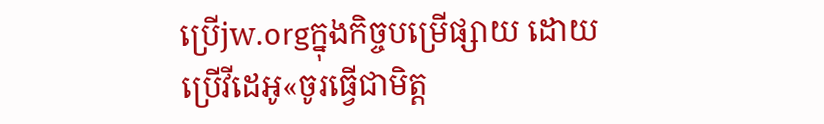ប្រើjw.orgក្នុងកិច្ចបម្រើផ្សាយ ដោយប្រើវីដេអូ«ចូរធ្វើជាមិត្ត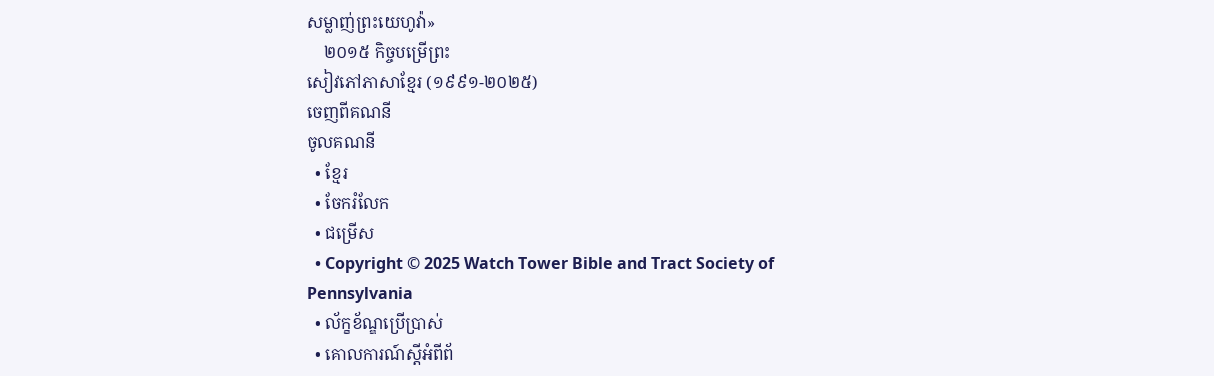សម្លាញ់ព្រះយេហូវ៉ា»
    ២០១៥ កិច្ចបម្រើព្រះ
សៀវភៅភាសាខ្មែរ (១៩៩១-២០២៥)
ចេញពីគណនី
ចូលគណនី
  • ខ្មែរ
  • ចែករំលែក
  • ជម្រើស
  • Copyright © 2025 Watch Tower Bible and Tract Society of Pennsylvania
  • ល័ក្ខខ័ណ្ឌប្រើប្រាស់
  • គោលការណ៍ស្ដីអំពីព័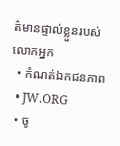ត៌មានផ្ទាល់ខ្លួនរបស់លោកអ្នក
  • កំណត់ឯកជនភាព
  • JW.ORG
  • ចូ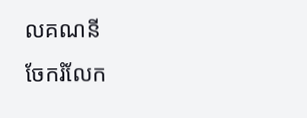លគណនី
ចែករំលែក